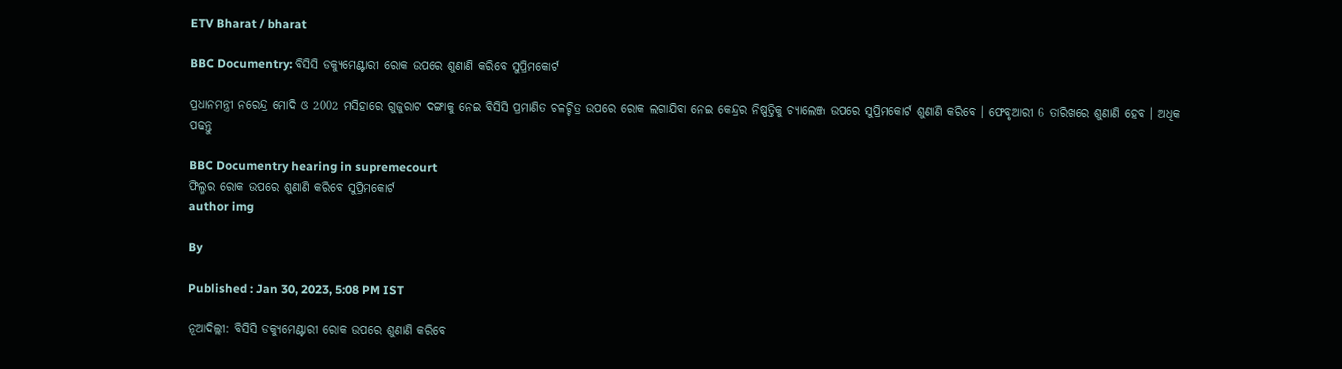ETV Bharat / bharat

BBC Documentry: ବିସିସି ଡକ୍ୟୁମେଣ୍ଟାରୀ ରୋକ ଉପରେ ଶୁଣାଣି କରିବେ ସୁପ୍ରିମକୋର୍ଟ

ପ୍ରଧାନମନ୍ତ୍ରୀ ନରେନ୍ଦ୍ର ମୋଦି ଓ 2002 ମସିହାରେ ଗୁଜୁରାଟ ଦଙ୍ଗାକୁ ନେଇ ବିସିସି ପ୍ରମାଣିତ ଚଳଚ୍ଚିତ୍ର ଉପରେ ରୋକ ଲଗାଯିବା ନେଇ କେନ୍ଦ୍ରର ନିଷ୍ପତ୍ତିକୁ ଚ୍ୟାଲେଞ୍ଜ ଉପରେ ସୁପ୍ରିମକୋର୍ଟ ଶୁଣାଣି କରିବେ । ଫେବୃଆରୀ 6 ତାରିଖରେ ଶୁଣାଣି ହେବ । ଅଧିକ ପଢନ୍ତୁ

BBC Documentry hearing in supremecourt
ଫିଲ୍ମର ରୋକ ଉପରେ ଶୁଣାଣି କରିବେ ସୁପ୍ରିମକୋର୍ଟ
author img

By

Published : Jan 30, 2023, 5:08 PM IST

ନୂଆଦିଲ୍ଲୀ: ବିସିସି ଡକ୍ୟୁମେଣ୍ଟାରୀ ରୋକ ଉପରେ ଶୁଣାଣି କରିବେ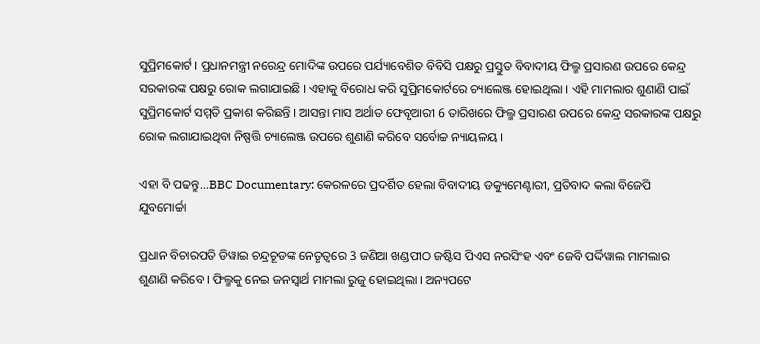ସୁପ୍ରିମକୋର୍ଟ । ପ୍ରଧାନମନ୍ତ୍ରୀ ନରେନ୍ଦ୍ର ମୋଦିଙ୍କ ଉପରେ ପର୍ଯ୍ୟାବେଶିତ ବିବିସି ପକ୍ଷରୁ ପ୍ରସ୍ତୁତ ବିବାଦୀୟ ଫିଲ୍ମ ପ୍ରସାରଣ ଉପରେ କେନ୍ଦ୍ର ସରକାରଙ୍କ ପକ୍ଷରୁ ରୋକ ଲଗାଯାଇଛି । ଏହାକୁ ବିରୋଧ କରି ସୁପ୍ରିମକୋର୍ଟରେ ଚ୍ୟାଲେଞ୍ଜ ହୋଇଥିଲା । ଏହି ମାମଲାର ଶୁଣାଣି ପାଇଁ ସୁପ୍ରିମକୋର୍ଟ ସମ୍ମତି ପ୍ରକାଶ କରିଛନ୍ତି । ଆସନ୍ତା ମାସ ଅର୍ଥାତ ଫେବୃଆରୀ 6 ତାରିଖରେ ଫିଲ୍ମ ପ୍ରସାରଣ ଉପରେ କେନ୍ଦ୍ର ସରକାରଙ୍କ ପକ୍ଷରୁ ରୋକ ଲଗାଯାଇଥିବା ନିଷ୍ପତ୍ତି ଚ୍ୟାଲେଞ୍ଜ ଉପରେ ଶୁଣାଣି କରିବେ ସର୍ବୋଚ୍ଚ ନ୍ୟାୟଳୟ ।

ଏହା ବି ପଢନ୍ତୁ...BBC Documentary: କେରଳରେ ପ୍ରଦର୍ଶିତ ହେଲା ବିବାଦୀୟ ଡକ୍ୟୁମେଣ୍ଟାରୀ, ପ୍ରତିବାଦ କଲା ବିଜେପି ଯୁବମୋର୍ଚ୍ଚା

ପ୍ରଧାନ ବିଚାରପତି ଡିୱାଇ ଚନ୍ଦ୍ରଚୂଡଙ୍କ ନେତୃତ୍ବରେ 3 ଜଣିଆ ଖଣ୍ଡପୀଠ ଜଷ୍ଟିସ ପିଏସ ନରସିଂହ ଏବଂ ଜେବି ପର୍ଦ୍ଦିୱାଲ ମାମଲାର ଶୁଣାଣି କରିବେ । ଫିଲ୍ମକୁ ନେଇ ଜନସ୍ବାର୍ଥ ମାମଲା ରୁଜୁ ହୋଇଥିଲା । ଅନ୍ୟପଟେ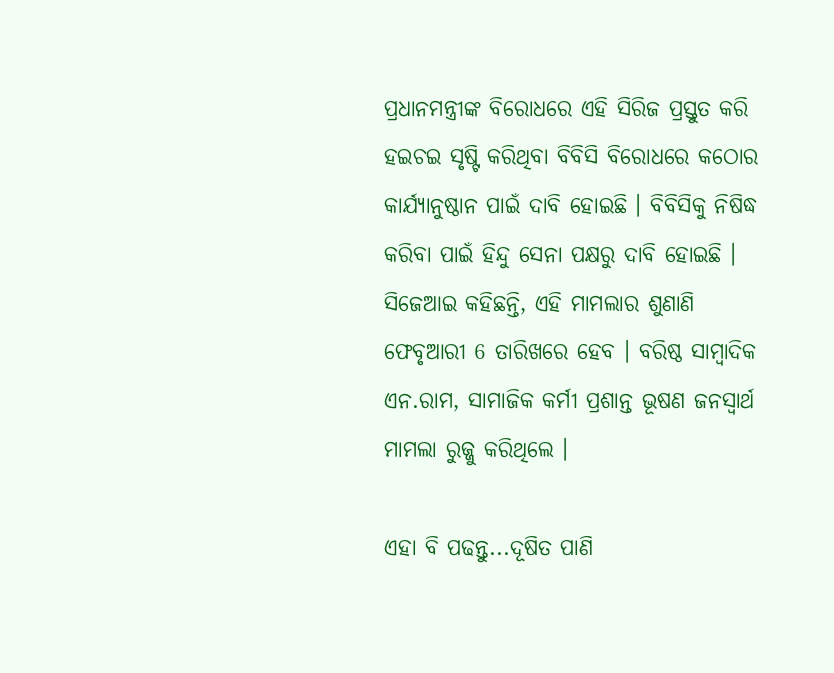ପ୍ରଧାନମନ୍ତ୍ରୀଙ୍କ ବିରୋଧରେ ଏହି ସିରିଜ ପ୍ରସ୍ତୁତ କରି ହଇଚଇ ସୃଷ୍ଟି କରିଥିବା ବିବିସି ବିରୋଧରେ କଠୋର କାର୍ଯ୍ୟାନୁଷ୍ଠାନ ପାଇଁ ଦାବି ହୋଇଛି । ବିବିସିକୁ ନିଷିଦ୍ଧ କରିବା ପାଇଁ ହିନ୍ଦୁ ସେନା ପକ୍ଷରୁ ଦାବି ହୋଇଛି । ସିଜେଆଇ କହିଛନ୍ତି, ଏହି ମାମଲାର ଶୁଣାଣି ଫେବୃଆରୀ 6 ତାରିଖରେ ହେବ । ବରିଷ୍ଠ ସାମ୍ବାଦିକ ଏନ.ରାମ, ସାମାଜିକ କର୍ମୀ ପ୍ରଶାନ୍ତ ଭୂଷଣ ଜନସ୍ବାର୍ଥ ମାମଲା ରୁଜ୍ଜୁ କରିଥିଲେ ।

ଏହା ବି ପଢନ୍ତୁ...ଦୂଷିତ ପାଣି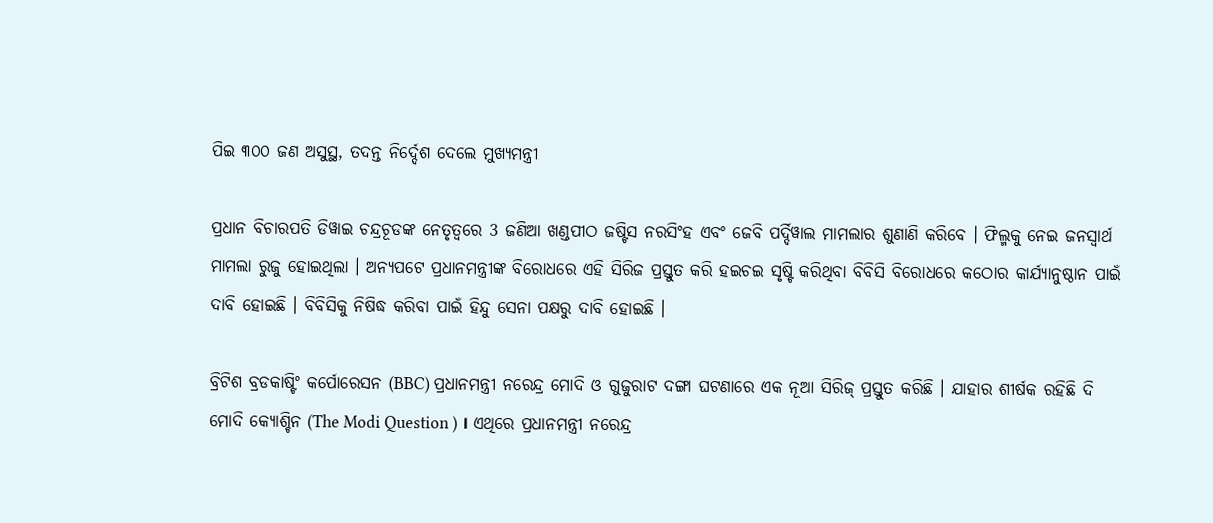ପିଇ ୩୦୦ ଜଣ ଅସୁସ୍ଥ, ତଦନ୍ତ ନିର୍ଦ୍ଦେଶ ଦେଲେ ମୁଖ୍ୟମନ୍ତ୍ରୀ

ପ୍ରଧାନ ବିଚାରପତି ଡିୱାଇ ଚନ୍ଦ୍ରଚୂଡଙ୍କ ନେତୃତ୍ବରେ 3 ଜଣିଆ ଖଣ୍ଡପୀଠ ଜଷ୍ଟିସ ନରସିଂହ ଏବଂ ଜେବି ପର୍ଦ୍ଦିୱାଲ ମାମଲାର ଶୁଣାଣି କରିବେ । ଫିଲ୍ମକୁ ନେଇ ଜନସ୍ବାର୍ଥ ମାମଲା ରୁଜୁ ହୋଇଥିଲା । ଅନ୍ୟପଟେ ପ୍ରଧାନମନ୍ତ୍ରୀଙ୍କ ବିରୋଧରେ ଏହି ସିରିଜ ପ୍ରସ୍ତୁତ କରି ହଇଚଇ ସୃଷ୍ଟି କରିଥିବା ବିବିସି ବିରୋଧରେ କଠୋର କାର୍ଯ୍ୟାନୁଷ୍ଠାନ ପାଇଁ ଦାବି ହୋଇଛି । ବିବିସିକୁ ନିଷିଦ୍ଧ କରିବା ପାଇଁ ହିନ୍ଦୁ ସେନା ପକ୍ଷରୁ ଦାବି ହୋଇଛି ।

ବ୍ରିଟିଶ ବ୍ରଡକାଷ୍ଟିଂ କର୍ପୋରେସନ (BBC) ପ୍ରଧାନମନ୍ତ୍ରୀ ନରେନ୍ଦ୍ର ମୋଦି ଓ ଗୁଜୁରାଟ ଦଙ୍ଗା ଘଟଣାରେ ଏକ ନୂଆ ସିରିଜ୍ ପ୍ରସ୍ତୁତ କରିଛି । ଯାହାର ଶୀର୍ଷକ ରହିଛି ଦି ମୋଦି କ୍ୟୋଶ୍ଚିନ (The Modi Question ) । ଏଥିରେ ପ୍ରଧାନମନ୍ତ୍ରୀ ନରେନ୍ଦ୍ର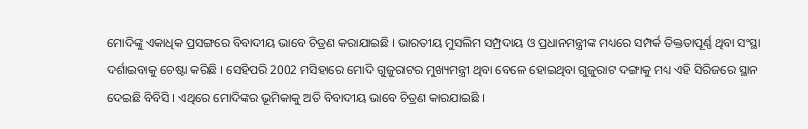ମୋଦିଙ୍କୁ ଏକାଧିକ ପ୍ରସଙ୍ଗରେ ବିବାଦୀୟ ଭାବେ ଚିତ୍ରଣ କରାଯାଇଛି । ଭାରତୀୟ ମୁସଲିମ ସମ୍ପ୍ରଦାୟ ଓ ପ୍ରଧାନମନ୍ତ୍ରୀଙ୍କ ମଧ୍ୟରେ ସମ୍ପର୍କ ତିକ୍ତତାପୂର୍ଣ୍ଣ ଥିବା ସଂସ୍ଥା ଦର୍ଶାଇବାକୁ ଚେଷ୍ଟା କରିଛି । ସେହିପରି 2002 ମସିହାରେ ମୋଦି ଗୁଜୁରାଟର ମୁଖ୍ୟମନ୍ତ୍ରୀ ଥିବା ବେଳେ ହୋଇଥିବା ଗୁଜୁରାଟ ଦଙ୍ଗାକୁ ମଧ୍ୟ ଏହି ସିରିଜରେ ସ୍ଥାନ ଦେଇଛି ବିବିସି । ଏଥିରେ ମୋଦିଙ୍କର ଭୂମିକାକୁ ଅତି ବିବାଦୀୟ ଭାବେ ଚିତ୍ରଣ କାରଯାଇଛି ।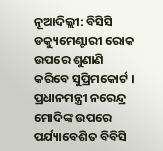ନୂଆଦିଲ୍ଲୀ: ବିସିସି ଡକ୍ୟୁମେଣ୍ଟାରୀ ରୋକ ଉପରେ ଶୁଣାଣି କରିବେ ସୁପ୍ରିମକୋର୍ଟ । ପ୍ରଧାନମନ୍ତ୍ରୀ ନରେନ୍ଦ୍ର ମୋଦିଙ୍କ ଉପରେ ପର୍ଯ୍ୟାବେଶିତ ବିବିସି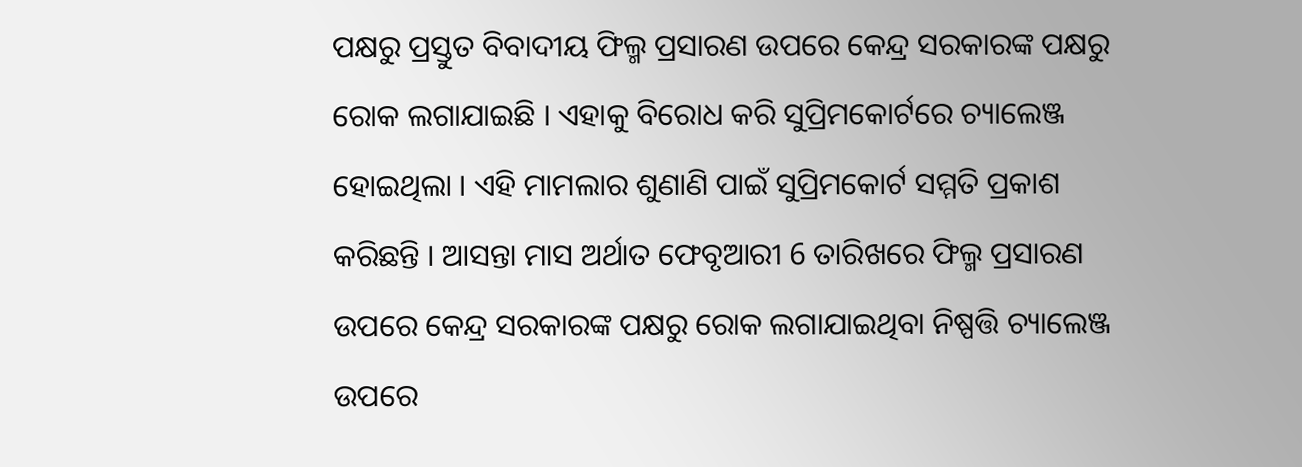ପକ୍ଷରୁ ପ୍ରସ୍ତୁତ ବିବାଦୀୟ ଫିଲ୍ମ ପ୍ରସାରଣ ଉପରେ କେନ୍ଦ୍ର ସରକାରଙ୍କ ପକ୍ଷରୁ ରୋକ ଲଗାଯାଇଛି । ଏହାକୁ ବିରୋଧ କରି ସୁପ୍ରିମକୋର୍ଟରେ ଚ୍ୟାଲେଞ୍ଜ ହୋଇଥିଲା । ଏହି ମାମଲାର ଶୁଣାଣି ପାଇଁ ସୁପ୍ରିମକୋର୍ଟ ସମ୍ମତି ପ୍ରକାଶ କରିଛନ୍ତି । ଆସନ୍ତା ମାସ ଅର୍ଥାତ ଫେବୃଆରୀ 6 ତାରିଖରେ ଫିଲ୍ମ ପ୍ରସାରଣ ଉପରେ କେନ୍ଦ୍ର ସରକାରଙ୍କ ପକ୍ଷରୁ ରୋକ ଲଗାଯାଇଥିବା ନିଷ୍ପତ୍ତି ଚ୍ୟାଲେଞ୍ଜ ଉପରେ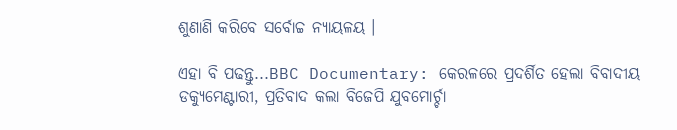ଶୁଣାଣି କରିବେ ସର୍ବୋଚ୍ଚ ନ୍ୟାୟଳୟ ।

ଏହା ବି ପଢନ୍ତୁ...BBC Documentary: କେରଳରେ ପ୍ରଦର୍ଶିତ ହେଲା ବିବାଦୀୟ ଡକ୍ୟୁମେଣ୍ଟାରୀ, ପ୍ରତିବାଦ କଲା ବିଜେପି ଯୁବମୋର୍ଚ୍ଚା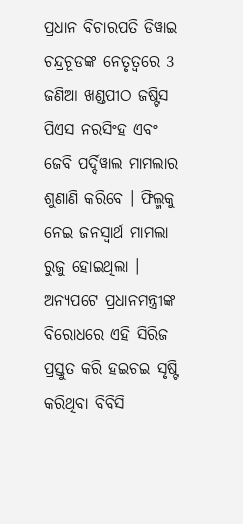ପ୍ରଧାନ ବିଚାରପତି ଡିୱାଇ ଚନ୍ଦ୍ରଚୂଡଙ୍କ ନେତୃତ୍ବରେ 3 ଜଣିଆ ଖଣ୍ଡପୀଠ ଜଷ୍ଟିସ ପିଏସ ନରସିଂହ ଏବଂ ଜେବି ପର୍ଦ୍ଦିୱାଲ ମାମଲାର ଶୁଣାଣି କରିବେ । ଫିଲ୍ମକୁ ନେଇ ଜନସ୍ବାର୍ଥ ମାମଲା ରୁଜୁ ହୋଇଥିଲା । ଅନ୍ୟପଟେ ପ୍ରଧାନମନ୍ତ୍ରୀଙ୍କ ବିରୋଧରେ ଏହି ସିରିଜ ପ୍ରସ୍ତୁତ କରି ହଇଚଇ ସୃଷ୍ଟି କରିଥିବା ବିବିସି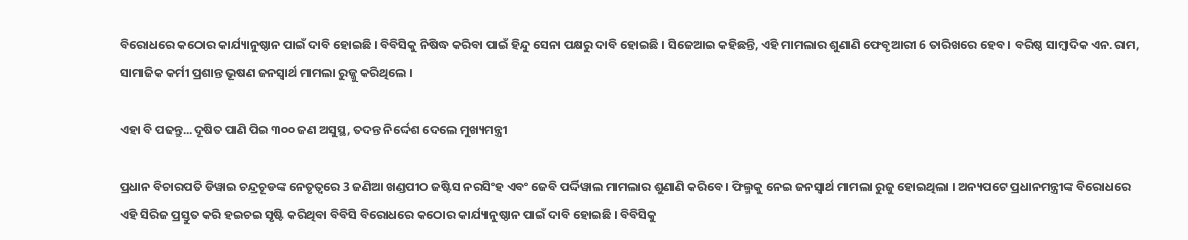ବିରୋଧରେ କଠୋର କାର୍ଯ୍ୟାନୁଷ୍ଠାନ ପାଇଁ ଦାବି ହୋଇଛି । ବିବିସିକୁ ନିଷିଦ୍ଧ କରିବା ପାଇଁ ହିନ୍ଦୁ ସେନା ପକ୍ଷରୁ ଦାବି ହୋଇଛି । ସିଜେଆଇ କହିଛନ୍ତି, ଏହି ମାମଲାର ଶୁଣାଣି ଫେବୃଆରୀ 6 ତାରିଖରେ ହେବ । ବରିଷ୍ଠ ସାମ୍ବାଦିକ ଏନ.ରାମ, ସାମାଜିକ କର୍ମୀ ପ୍ରଶାନ୍ତ ଭୂଷଣ ଜନସ୍ବାର୍ଥ ମାମଲା ରୁଜ୍ଜୁ କରିଥିଲେ ।

ଏହା ବି ପଢନ୍ତୁ...ଦୂଷିତ ପାଣି ପିଇ ୩୦୦ ଜଣ ଅସୁସ୍ଥ, ତଦନ୍ତ ନିର୍ଦ୍ଦେଶ ଦେଲେ ମୁଖ୍ୟମନ୍ତ୍ରୀ

ପ୍ରଧାନ ବିଚାରପତି ଡିୱାଇ ଚନ୍ଦ୍ରଚୂଡଙ୍କ ନେତୃତ୍ବରେ 3 ଜଣିଆ ଖଣ୍ଡପୀଠ ଜଷ୍ଟିସ ନରସିଂହ ଏବଂ ଜେବି ପର୍ଦ୍ଦିୱାଲ ମାମଲାର ଶୁଣାଣି କରିବେ । ଫିଲ୍ମକୁ ନେଇ ଜନସ୍ବାର୍ଥ ମାମଲା ରୁଜୁ ହୋଇଥିଲା । ଅନ୍ୟପଟେ ପ୍ରଧାନମନ୍ତ୍ରୀଙ୍କ ବିରୋଧରେ ଏହି ସିରିଜ ପ୍ରସ୍ତୁତ କରି ହଇଚଇ ସୃଷ୍ଟି କରିଥିବା ବିବିସି ବିରୋଧରେ କଠୋର କାର୍ଯ୍ୟାନୁଷ୍ଠାନ ପାଇଁ ଦାବି ହୋଇଛି । ବିବିସିକୁ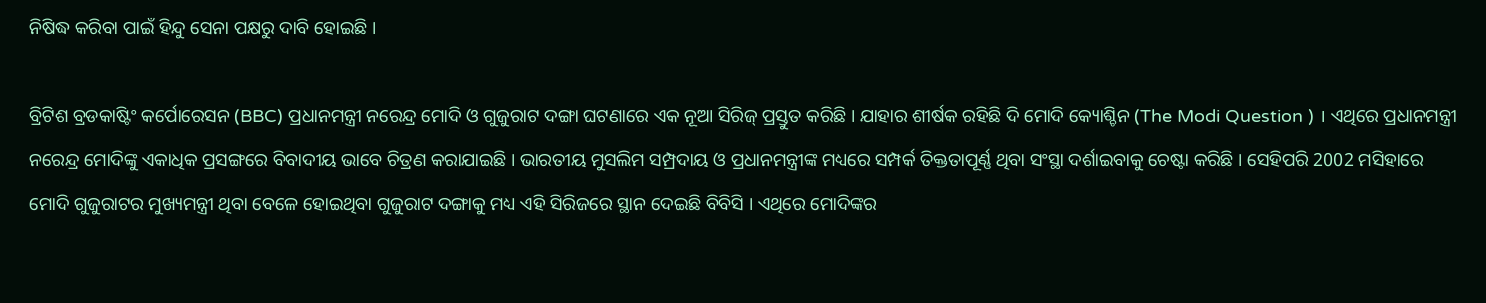ନିଷିଦ୍ଧ କରିବା ପାଇଁ ହିନ୍ଦୁ ସେନା ପକ୍ଷରୁ ଦାବି ହୋଇଛି ।

ବ୍ରିଟିଶ ବ୍ରଡକାଷ୍ଟିଂ କର୍ପୋରେସନ (BBC) ପ୍ରଧାନମନ୍ତ୍ରୀ ନରେନ୍ଦ୍ର ମୋଦି ଓ ଗୁଜୁରାଟ ଦଙ୍ଗା ଘଟଣାରେ ଏକ ନୂଆ ସିରିଜ୍ ପ୍ରସ୍ତୁତ କରିଛି । ଯାହାର ଶୀର୍ଷକ ରହିଛି ଦି ମୋଦି କ୍ୟୋଶ୍ଚିନ (The Modi Question ) । ଏଥିରେ ପ୍ରଧାନମନ୍ତ୍ରୀ ନରେନ୍ଦ୍ର ମୋଦିଙ୍କୁ ଏକାଧିକ ପ୍ରସଙ୍ଗରେ ବିବାଦୀୟ ଭାବେ ଚିତ୍ରଣ କରାଯାଇଛି । ଭାରତୀୟ ମୁସଲିମ ସମ୍ପ୍ରଦାୟ ଓ ପ୍ରଧାନମନ୍ତ୍ରୀଙ୍କ ମଧ୍ୟରେ ସମ୍ପର୍କ ତିକ୍ତତାପୂର୍ଣ୍ଣ ଥିବା ସଂସ୍ଥା ଦର୍ଶାଇବାକୁ ଚେଷ୍ଟା କରିଛି । ସେହିପରି 2002 ମସିହାରେ ମୋଦି ଗୁଜୁରାଟର ମୁଖ୍ୟମନ୍ତ୍ରୀ ଥିବା ବେଳେ ହୋଇଥିବା ଗୁଜୁରାଟ ଦଙ୍ଗାକୁ ମଧ୍ୟ ଏହି ସିରିଜରେ ସ୍ଥାନ ଦେଇଛି ବିବିସି । ଏଥିରେ ମୋଦିଙ୍କର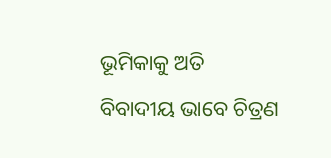ଭୂମିକାକୁ ଅତି ବିବାଦୀୟ ଭାବେ ଚିତ୍ରଣ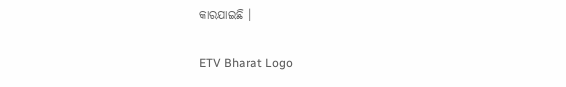କାରଯାଇଛି ।

ETV Bharat Logo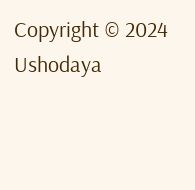Copyright © 2024 Ushodaya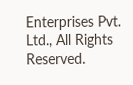Enterprises Pvt. Ltd., All Rights Reserved.